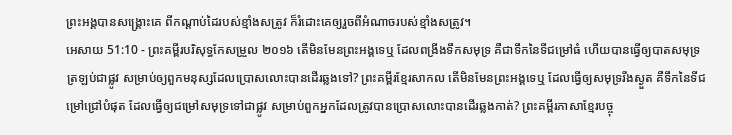ព្រះអង្គបានសង្គ្រោះគេ ពីកណ្ដាប់ដៃរបស់ខ្មាំងសត្រូវ ក៏រំដោះគេឲ្យរួចពីអំណាចរបស់ខ្មាំងសត្រូវ។
អេសាយ 51:10 - ព្រះគម្ពីរបរិសុទ្ធកែសម្រួល ២០១៦ តើមិនមែនព្រះអង្គទេឬ ដែលពង្រីងទឹកសមុទ្រ គឺជាទឹកនៃទីជម្រៅធំ ហើយបានធ្វើឲ្យបាតសមុទ្រត្រឡប់ជាផ្លូវ សម្រាប់ឲ្យពួកមនុស្សដែលប្រោសលោះបានដើរឆ្លងទៅ? ព្រះគម្ពីរខ្មែរសាកល តើមិនមែនព្រះអង្គទេឬ ដែលធ្វើឲ្យសមុទ្ររីងស្ងួត គឺទឹកនៃទីជម្រៅជ្រៅបំផុត ដែលធ្វើឲ្យជម្រៅសមុទ្រទៅជាផ្លូវ សម្រាប់ពួកអ្នកដែលត្រូវបានប្រោសលោះបានដើរឆ្លងកាត់? ព្រះគម្ពីរភាសាខ្មែរបច្ចុ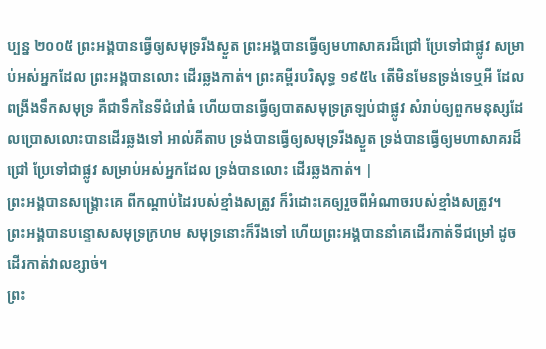ប្បន្ន ២០០៥ ព្រះអង្គបានធ្វើឲ្យសមុទ្ររីងស្ងួត ព្រះអង្គបានធ្វើឲ្យមហាសាគរដ៏ជ្រៅ ប្រែទៅជាផ្លូវ សម្រាប់អស់អ្នកដែល ព្រះអង្គបានលោះ ដើរឆ្លងកាត់។ ព្រះគម្ពីរបរិសុទ្ធ ១៩៥៤ តើមិនមែនទ្រង់ទេឬអី ដែលពង្រីងទឹកសមុទ្រ គឺជាទឹកនៃទីជំរៅធំ ហើយបានធ្វើឲ្យបាតសមុទ្រត្រឡប់ជាផ្លូវ សំរាប់ឲ្យពួកមនុស្សដែលប្រោសលោះបានដើរឆ្លងទៅ អាល់គីតាប ទ្រង់បានធ្វើឲ្យសមុទ្ររីងស្ងួត ទ្រង់បានធ្វើឲ្យមហាសាគរដ៏ជ្រៅ ប្រែទៅជាផ្លូវ សម្រាប់អស់អ្នកដែល ទ្រង់បានលោះ ដើរឆ្លងកាត់។ |
ព្រះអង្គបានសង្គ្រោះគេ ពីកណ្ដាប់ដៃរបស់ខ្មាំងសត្រូវ ក៏រំដោះគេឲ្យរួចពីអំណាចរបស់ខ្មាំងសត្រូវ។
ព្រះអង្គបានបន្ទោសសមុទ្រក្រហម សមុទ្រនោះក៏រីងទៅ ហើយព្រះអង្គបាននាំគេដើរកាត់ទីជម្រៅ ដូចដើរកាត់វាលខ្សាច់។
ព្រះ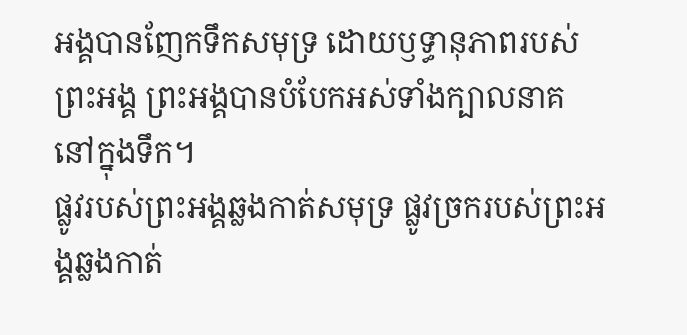អង្គបានញែកទឹកសមុទ្រ ដោយឫទ្ធានុភាពរបស់ព្រះអង្គ ព្រះអង្គបានបំបែកអស់ទាំងក្បាលនាគ នៅក្នុងទឹក។
ផ្លូវរបស់ព្រះអង្គឆ្លងកាត់សមុទ្រ ផ្លូវច្រករបស់ព្រះអង្គឆ្លងកាត់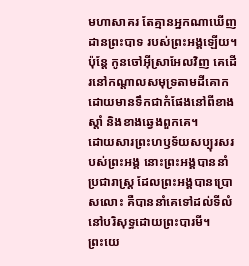មហាសាគរ តែគ្មានអ្នកណាឃើញដានព្រះបាទ របស់ព្រះអង្គឡើយ។
ប៉ុន្ដែ កូនចៅអ៊ីស្រាអែលវិញ គេដើរនៅកណ្ដាលសមុទ្រតាមដីគោក ដោយមានទឹកជាកំផែងនៅពីខាងស្តាំ និងខាងឆ្វេងពួកគេ។
ដោយសារព្រះហឫទ័យសប្បុរសរបស់ព្រះអង្គ នោះព្រះអង្គបាននាំប្រជារាស្ត្រ ដែលព្រះអង្គបានប្រោសលោះ គឺបាននាំគេទៅដល់ទីលំនៅបរិសុទ្ធដោយព្រះបារមី។
ព្រះយេ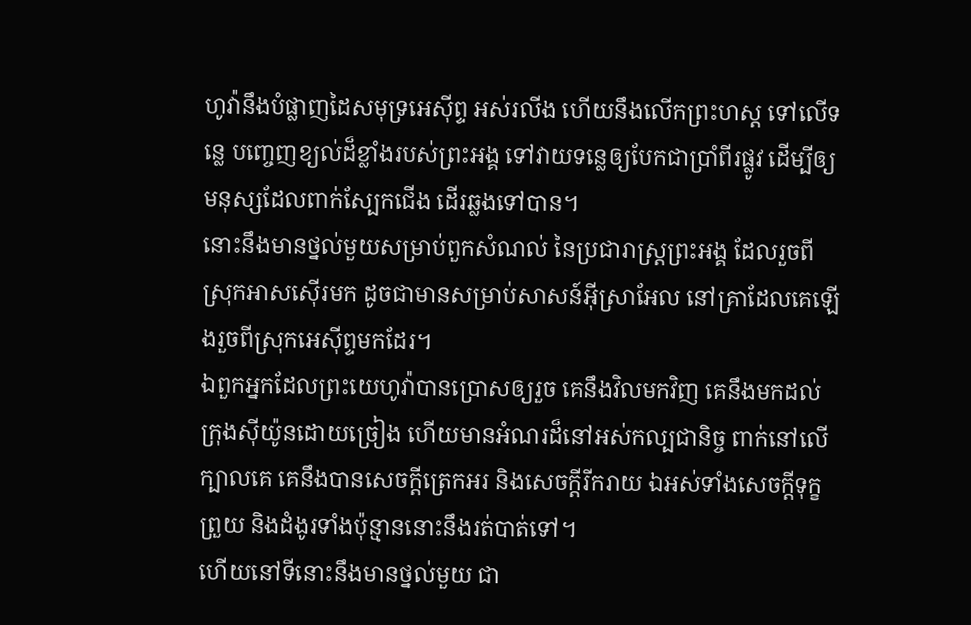ហូវ៉ានឹងបំផ្លាញដៃសមុទ្រអេស៊ីព្ទ អស់រលីង ហើយនឹងលើកព្រះហស្ត ទៅលើទន្លេ បញ្ចេញខ្យល់ដ៏ខ្លាំងរបស់ព្រះអង្គ ទៅវាយទន្លេឲ្យបែកជាប្រាំពីរផ្លូវ ដើម្បីឲ្យមនុស្សដែលពាក់ស្បែកជើង ដើរឆ្លងទៅបាន។
នោះនឹងមានថ្នល់មួយសម្រាប់ពួកសំណល់ នៃប្រជារាស្ត្រព្រះអង្គ ដែលរួចពីស្រុកអាសស៊ើរមក ដូចជាមានសម្រាប់សាសន៍អ៊ីស្រាអែល នៅគ្រាដែលគេឡើងរួចពីស្រុកអេស៊ីព្ទមកដែរ។
ឯពួកអ្នកដែលព្រះយេហូវ៉ាបានប្រោសឲ្យរួច គេនឹងវិលមកវិញ គេនឹងមកដល់ក្រុងស៊ីយ៉ូនដោយច្រៀង ហើយមានអំណរដ៏នៅអស់កល្បជានិច្ច ពាក់នៅលើក្បាលគេ គេនឹងបានសេចក្ដីត្រេកអរ និងសេចក្ដីរីករាយ ឯអស់ទាំងសេចក្ដីទុក្ខព្រួយ និងដំងូរទាំងប៉ុន្មាននោះនឹងរត់បាត់ទៅ។
ហើយនៅទីនោះនឹងមានថ្នល់មួយ ជា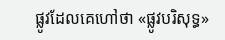ផ្លូវដែលគេហៅថា «ផ្លូវបរិសុទ្ធ»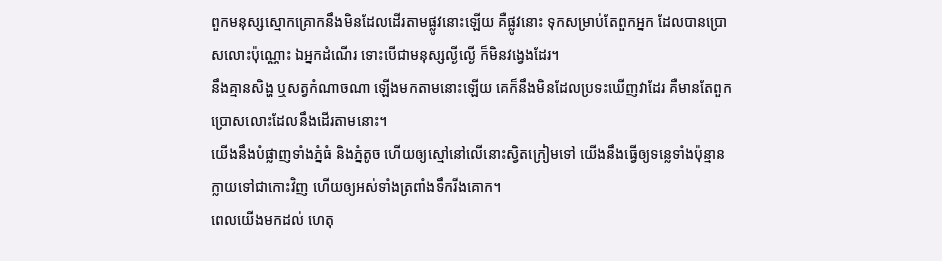ពួកមនុស្សស្មោកគ្រោកនឹងមិនដែលដើរតាមផ្លូវនោះឡើយ គឺផ្លូវនោះ ទុកសម្រាប់តែពួកអ្នក ដែលបានប្រោសលោះប៉ុណ្ណោះ ឯអ្នកដំណើរ ទោះបើជាមនុស្សល្ងីល្ងើ ក៏មិនវង្វេងដែរ។
នឹងគ្មានសិង្ហ ឬសត្វកំណាចណា ឡើងមកតាមនោះឡើយ គេក៏នឹងមិនដែលប្រទះឃើញវាដែរ គឺមានតែពួកប្រោសលោះដែលនឹងដើរតាមនោះ។
យើងនឹងបំផ្លាញទាំងភ្នំធំ និងភ្នំតូច ហើយឲ្យស្មៅនៅលើនោះស្វិតក្រៀមទៅ យើងនឹងធ្វើឲ្យទន្លេទាំងប៉ុន្មានក្លាយទៅជាកោះវិញ ហើយឲ្យអស់ទាំងត្រពាំងទឹករីងគោក។
ពេលយើងមកដល់ ហេតុ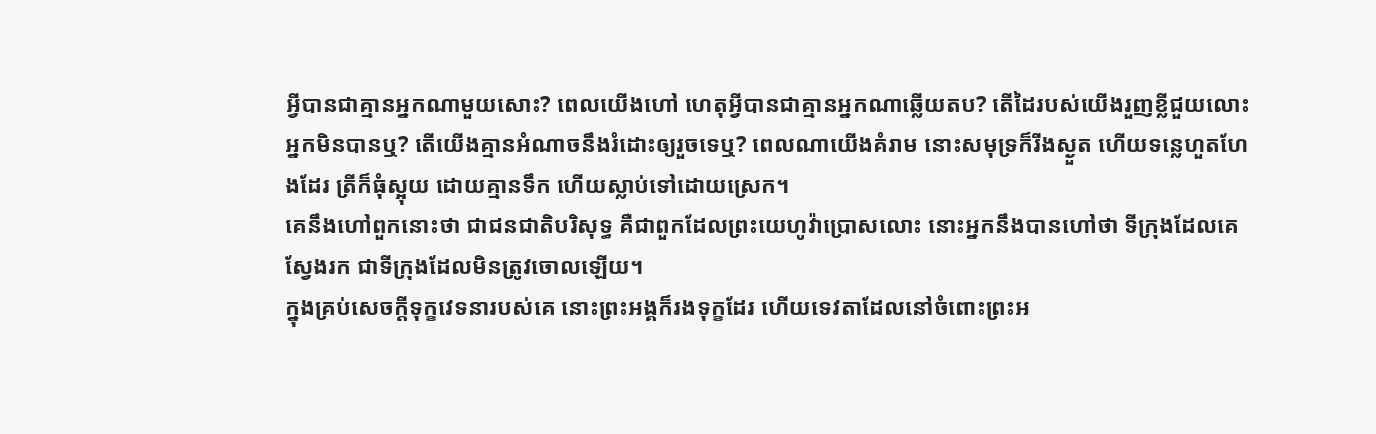អ្វីបានជាគ្មានអ្នកណាមួយសោះ? ពេលយើងហៅ ហេតុអ្វីបានជាគ្មានអ្នកណាឆ្លើយតប? តើដៃរបស់យើងរួញខ្លីជួយលោះអ្នកមិនបានឬ? តើយើងគ្មានអំណាចនឹងរំដោះឲ្យរួចទេឬ? ពេលណាយើងគំរាម នោះសមុទ្រក៏រីងស្ងួត ហើយទន្លេហួតហែងដែរ ត្រីក៏ធុំស្អុយ ដោយគ្មានទឹក ហើយស្លាប់ទៅដោយស្រេក។
គេនឹងហៅពួកនោះថា ជាជនជាតិបរិសុទ្ធ គឺជាពួកដែលព្រះយេហូវ៉ាប្រោសលោះ នោះអ្នកនឹងបានហៅថា ទីក្រុងដែលគេស្វែងរក ជាទីក្រុងដែលមិនត្រូវចោលឡើយ។
ក្នុងគ្រប់សេចក្ដីទុក្ខវេទនារបស់គេ នោះព្រះអង្គក៏រងទុក្ខដែរ ហើយទេវតាដែលនៅចំពោះព្រះអ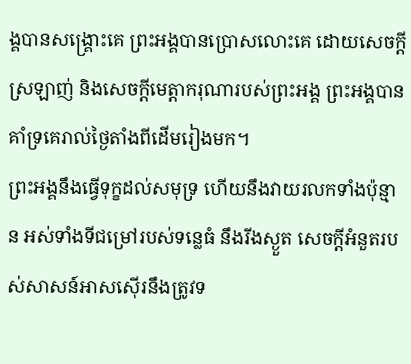ង្គបានសង្គ្រោះគេ ព្រះអង្គបានប្រោសលោះគេ ដោយសេចក្ដីស្រឡាញ់ និងសេចក្ដីមេត្តាករុណារបស់ព្រះអង្គ ព្រះអង្គបានគាំទ្រគេរាល់ថ្ងៃតាំងពីដើមរៀងមក។
ព្រះអង្គនឹងធ្វើទុក្ខដល់សមុទ្រ ហើយនឹងវាយរលកទាំងប៉ុន្មាន អស់ទាំងទីជម្រៅរបស់ទន្លេធំ នឹងរីងស្ងួត សេចក្ដីអំនួតរបស់សាសន៍អាសស៊ើរនឹងត្រូវទ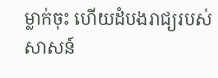ម្លាក់ចុះ ហើយដំបងរាជ្យរបស់សាសន៍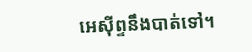អេស៊ីព្ទនឹងបាត់ទៅ។